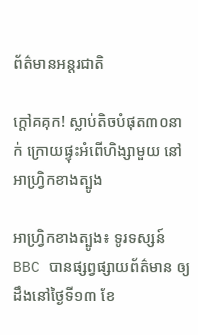ព័ត៌មានអន្តរជាតិ

ក្តៅគគុក! ស្លាប់តិចបំផុត៣០នាក់ ក្រោយផ្ទុះអំពើហិង្សាមួយ នៅអាហ្វ្រិកខាងត្បូង

អាហ្វ្រិកខាងត្បូង៖ ទូរទស្សន៍ BBC បានផ្សព្វផ្សាយព័ត៌មាន ឲ្យដឹងនៅថ្ងៃទី១៣ ខែ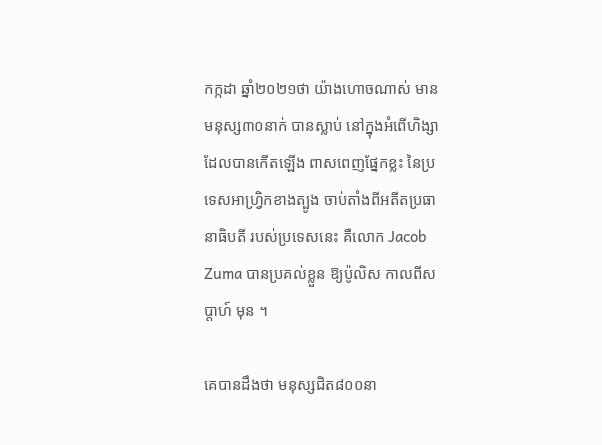កក្កដា ឆ្នាំ២០២១ថា យ៉ាងហោចណាស់ មានមនុស្ស៣០នាក់ បានស្លាប់ នៅក្នុងអំពើហិង្សា ដែលបានកើតឡើង ពាសពេញផ្នែកខ្លះ នៃប្រទេសអាហ្វ្រិកខាងត្បូង ចាប់តាំងពីអតីតប្រធានាធិបតី របស់ប្រទេសនេះ គឺលោក Jacob Zuma បានប្រគល់ខ្លួន ឱ្យប៉ូលិស កាលពីសប្តាហ៍ មុន ។

គេបានដឹងថា មនុស្សជិត៨០០នា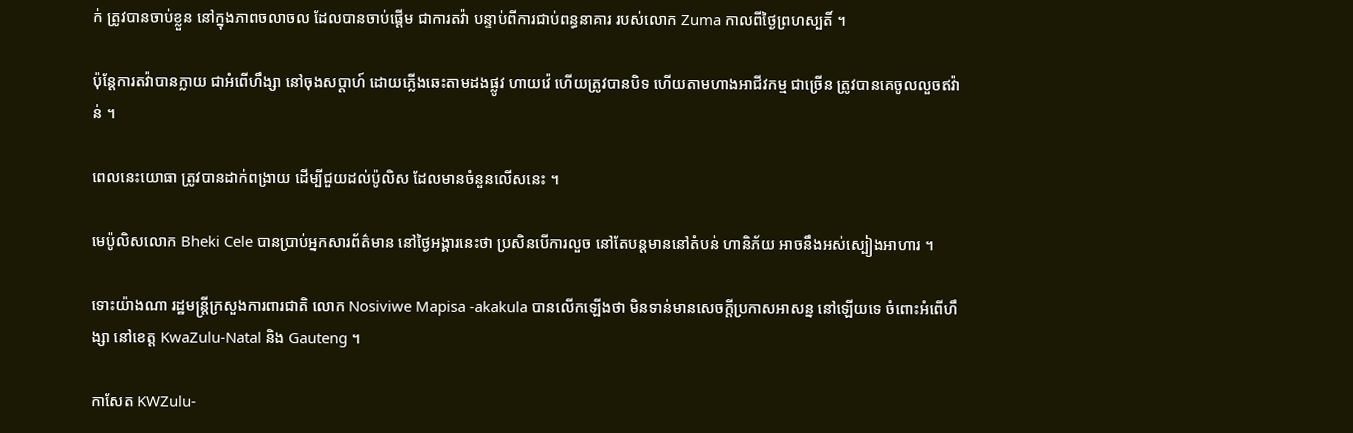ក់ ត្រូវបានចាប់ខ្លួន នៅក្នុងភាពចលាចល ដែលបានចាប់ផ្តើម ជាការតវ៉ា បន្ទាប់ពីការជាប់ពន្ធនាគារ របស់លោក Zuma កាលពីថ្ងៃព្រហស្បតិ៍ ។

ប៉ុន្តែការតវ៉ាបានក្លាយ ជាអំពើហឹង្សា នៅចុងសប្តាហ៍ ដោយភ្លើងឆេះតាមដងផ្លូវ ហាយវ៉េ ហើយត្រូវបានបិទ ហើយតាមហាងអាជីវកម្ម ជាច្រើន ត្រូវបានគេចូលលួចឥវ៉ាន់ ។

ពេលនេះយោធា ត្រូវបានដាក់ពង្រាយ ដើម្បីជួយដល់ប៉ូលិស ដែលមានចំនួនលើសនេះ ។

មេប៉ូលិសលោក Bheki Cele បានប្រាប់អ្នកសារព័ត៌មាន នៅថ្ងៃអង្គារនេះថា ប្រសិនបើការលួច នៅតែបន្តមាននៅតំបន់ ហានិភ័យ អាចនឹងអស់ស្បៀងអាហារ ។

ទោះយ៉ាងណា រដ្ឋមន្រ្តីក្រសួងការពារជាតិ លោក Nosiviwe Mapisa -akakula បានលើកឡើងថា មិនទាន់មានសេចក្តីប្រកាសអាសន្ន នៅឡើយទេ ចំពោះអំពើហឹង្សា នៅខេត្ត KwaZulu-Natal និង Gauteng ។

កាសែត KWZulu-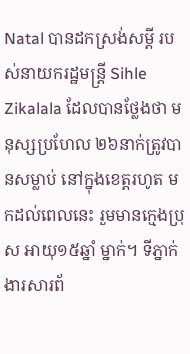Natal បានដកស្រង់សម្តី របស់នាយករដ្ឋមន្រ្តី Sihle Zikalala ដែលបានថ្លែងថា មនុស្សប្រហែល ២៦នាក់ត្រូវបានសម្លាប់ នៅក្នុងខេត្តរហូត មកដល់ពេលនេះ រួមមានក្មេងប្រុស អាយុ១៥ឆ្នាំ ម្នាក់។ ទីភ្នាក់ងារសារព័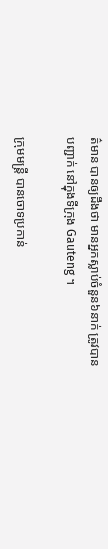ត៌មាន បានឲ្យដឹងថា មានអ្នកស្លាប់ចំនួន៦នាក់ ត្រូវបានបញ្ជាក់ នៅក្នុងទីក្រុង Gauteng ។

ក្រុមមន្រ្តី បានចោទប្រកាន់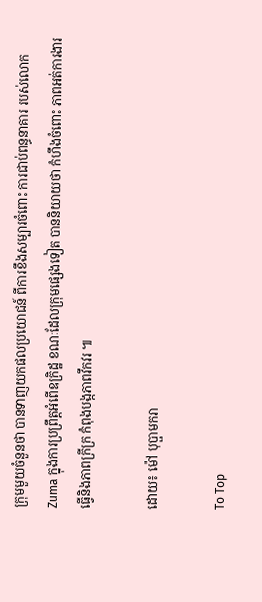ក្រុមមួយចំនួនថា បានទាញយកផលប្រយោជន៍ ពីការខឹងសម្បារចំពោះ ការជាប់ពន្ធនាគារ របស់លោក Zuma ក្នុងការប្រព្រឹត្តអំពើឧក្រិដ្ឋ ខណៈដែលក្រុមផ្សេងទៀត បាននិយាយថា កំហឹងចំពោះ ភាពអត់ការងារ ធ្វើនិងភាពក្រីក្រ កំពុងបង្កភាពវឹកវរ ៕

ដោយ៖ ម៉ៅ បុប្ផាមករា

To Top